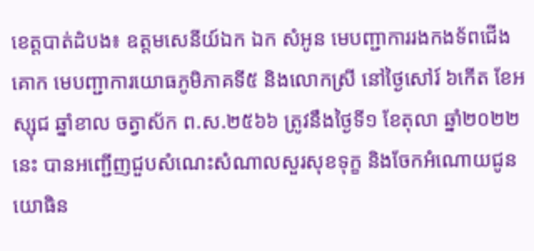ខេត្តបាត់ដំបង៖ ឧត្តមសេនីយ៍ឯក ឯក សំអូន មេបញ្ជាការរងកងទ័ពជើងគោក មេបញ្ជាការយោធភូមិភាគទី៥ និងលោកស្រី នៅថ្ងៃសៅរ៍ ៦កើត ខែអស្សុជ ឆ្នាំខាល ចត្វាស័ក ព.ស.២៥៦៦ ត្រូវនឹងថ្ងៃទី១ ខែតុលា ឆ្នាំ២០២២នេះ បានអញ្ជើញជួបសំណេះសំណាលសួរសុខទុក្ខ និងចែកអំណោយជូនយោធិន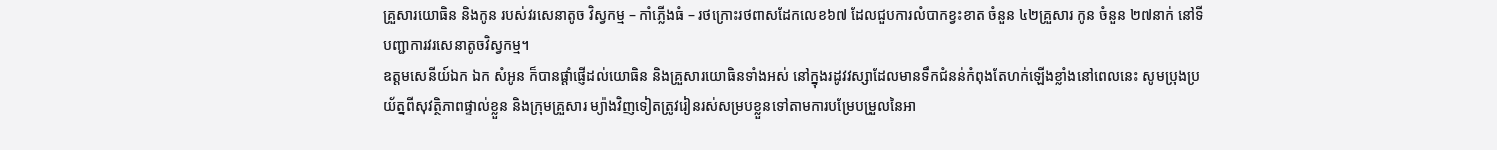គ្រួសារយោធិន និងកូន របស់វរសេនាតូច វិស្វកម្ម – កាំភ្លើងធំ – រថក្រោះរថពាសដែកលេខ៦៧ ដែលជួបការលំបាកខ្វះខាត ចំនួន ៤២គ្រួសារ កូន ចំនួន ២៧នាក់ នៅទីបញ្ជាការវរសេនាតូចវិស្វកម្ម។
ឧត្តមសេនីយ៍ឯក ឯក សំអូន ក៏បានផ្តាំផ្ញើដល់យោធិន និងគ្រួសារយោធិនទាំងអស់ នៅក្នុងរដូវវស្សាដែលមានទឹកជំនន់កំពុងតែហក់ឡើងខ្លាំងនៅពេលនេះ សូមប្រុងប្រយ័ត្នពីសុវត្ថិភាពផ្ទាល់ខ្លួន និងក្រុមគ្រួសារ ម្យ៉ាងវិញទៀតត្រូវរៀនរស់សម្របខ្លួនទៅតាមការបម្រែបម្រួលនៃអា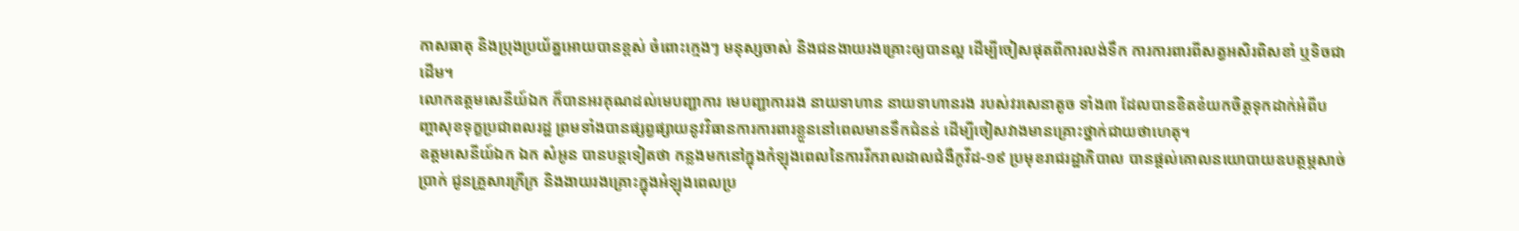កាសធាតុ និងប្រុងប្រយ័ត្នអោយបានខ្ពស់ ចំពោះក្មេងៗ មនុស្សចាស់ និងជនងាយរងគ្រោះឲ្យបានល្អ ដើម្បីចៀសផុតពីការលង់ទឹក ការការពារពីសត្វអសិរពិសខាំ ឬទិចជាដើម។
លោកឧត្តមសេនីយ៍ឯក ក៏បានអរគុណដល់មេបញ្ជាការ មេបញ្ជាការរង នាយទាហាន នាយទាហានរង របស់វរសេនាតូច ទាំង៣ ដែលបានខិតខំយកចិត្តទុកដាក់អំពីបញ្ហាសុខទុក្ខប្រជាពលរដ្ឋ ព្រមទាំងបានផ្សព្វផ្សាយនូវវិធានការការពារខ្លួននៅពេលមានទឹកជំនន់ ដើម្បីចៀសវាងមានគ្រោះថ្នាក់ជាយថាហេតុ។
ឧត្តមសេនីយ៍ឯក ឯក សំអូន បានបន្តទៀតថា កន្លងមកនៅក្នុងកំឡុងពេលនៃការរីករាលដាលជំងឺកូវីដ-១៩ ប្រមុខរាជរដ្ឋាភិបាល បានផ្ដល់គោលនយោបាយឧបត្ថម្ភសាច់ប្រាក់ ជូនគ្រួសារក្រីក្រ និងងាយរងគ្រោះក្នុងអំឡុងពេលប្រ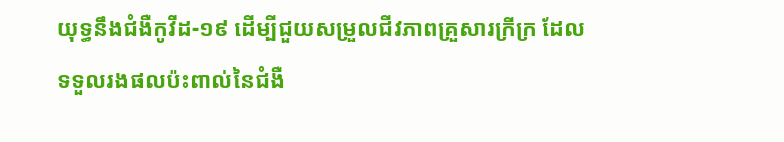យុទ្ធនឹងជំងឺកូវីដ-១៩ ដើម្បីជួយសម្រួលជីវភាពគ្រួសារក្រីក្រ ដែលទទួលរងផលប៉ះពាល់នៃជំងឺ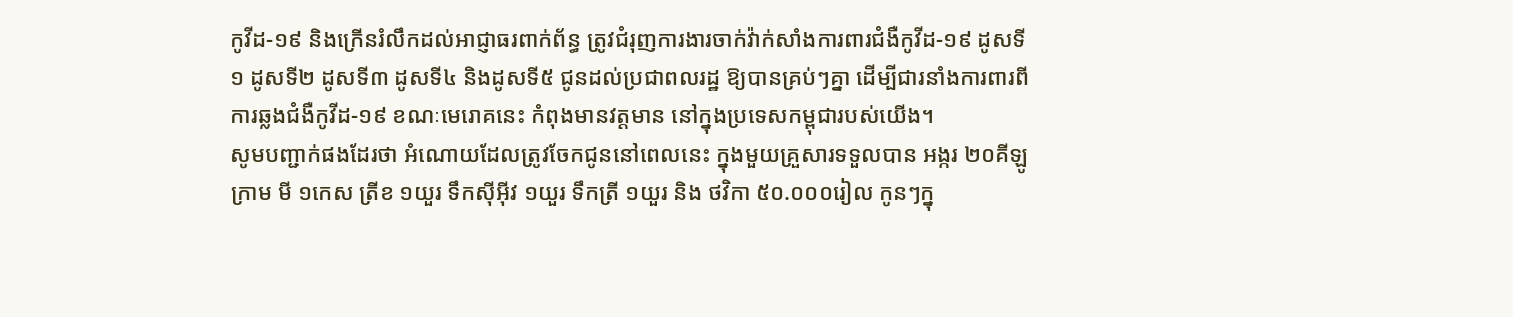កូវីដ-១៩ និងក្រើនរំលឹកដល់អាជ្ញាធរពាក់ព័ន្ធ ត្រូវជំរុញការងារចាក់វ៉ាក់សាំងការពារជំងឺកូវីដ-១៩ ដូសទី១ ដូសទី២ ដូសទី៣ ដូសទី៤ និងដូសទី៥ ជូនដល់ប្រជាពលរដ្ឋ ឱ្យបានគ្រប់ៗគ្នា ដើម្បីជារនាំងការពារពីការឆ្លងជំងឺកូវីដ-១៩ ខណៈមេរោគនេះ កំពុងមានវត្តមាន នៅក្នុងប្រទេសកម្ពុជារបស់យើង។
សូមបញ្ជាក់ផងដែរថា អំណោយដែលត្រូវចែកជូននៅពេលនេះ ក្នុងមួយគ្រួសារទទួលបាន អង្ករ ២០គីឡូក្រាម មី ១កេស ត្រីខ ១យួរ ទឹកស៊ីអ៊ីវ ១យួរ ទឹកត្រី ១យួរ និង ថវិកា ៥០.០០០រៀល កូនៗក្នុ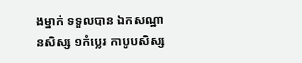ងម្នាក់ ទទួលបាន ឯកសណ្ឋានសិស្ស ១កំប្លេរ កាបូបសិស្ស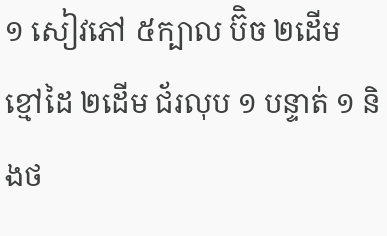១ សៀវភៅ ៥ក្បាល ប៊ិច ២ដើម ខ្មៅដៃ ២ដើម ជ័រលុប ១ បន្ទាត់ ១ និងថ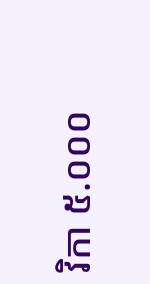វិកា ៥.០០០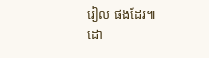រៀល ផងដែរ៕
ដោ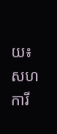យ៖សហការី